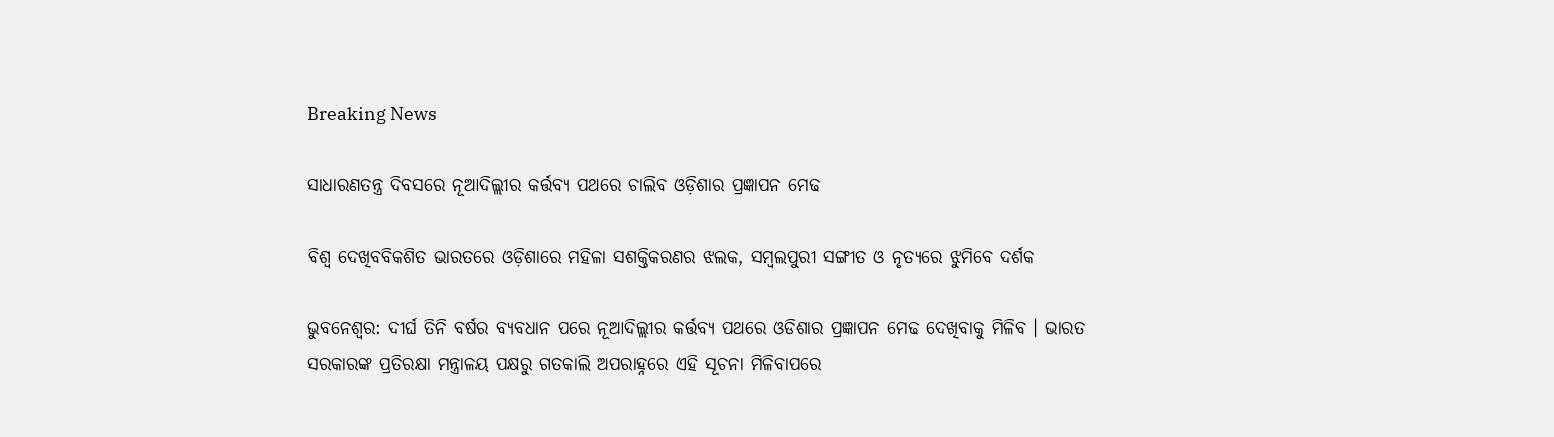Breaking News

ସାଧାରଣତନ୍ତ୍ର ଦିବସରେ ନୂଆଦିଲ୍ଲୀର କର୍ତ୍ତବ୍ୟ ପଥରେ ଚାଲିବ ଓଡ଼ିଶାର ପ୍ରଜ୍ଞାପନ ମେଢ

ବିଶ୍ଵ ଦେଖିବବିକଶିତ ଭାରତରେ ଓଡ଼ିଶାରେ ମହିଳା ସଶକ୍ତିକରଣର ଝଲକ, ସମ୍ବଲପୁରୀ ସଙ୍ଗୀତ ଓ ନୃତ୍ୟରେ ଝୁମିବେ ଦର୍ଶକ

ଭୁବନେଶ୍ଵର: ଦୀର୍ଘ ତିନି ବର୍ଷର ବ୍ୟବଧାନ ପରେ ନୂଆଦିଲ୍ଲୀର କର୍ତ୍ତବ୍ୟ ପଥରେ ଓଡିଶାର ପ୍ରଜ୍ଞାପନ ମେଢ ଦେଖିବାକୁ ମିଳିବ । ଭାରତ ସରକାରଙ୍କ ପ୍ରତିରକ୍ଷା ମନ୍ତ୍ରାଳୟ ପକ୍ଷରୁ ଗତକାଲି ଅପରାହ୍ନରେ ଏହି ସୂଚନା ମିଳିବାପରେ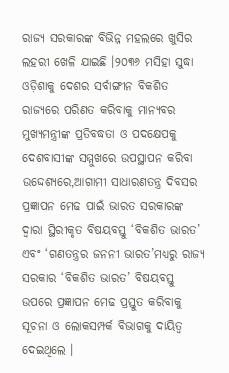ରାଜ୍ୟ ସରକାରଙ୍କ ବିଭିନ୍ନ ମହଲରେ ଖୁସିର ଲହରୀ ଖେଳି ଯାଇଛି ।୨୦୩୬ ମସିହା ସୁଦ୍ଧା ଓଡ଼ିଶାକୁ ଦେଶର ସର୍ବାଙ୍ଗୀନ ବିକଶିତ ରାଜ୍ୟରେ ପରିଣତ କରିବାକୁ ମାନ୍ୟବର ମୁଖ୍ୟମନ୍ତ୍ରୀଙ୍କ ପ୍ରତିବଦ୍ଧତା ଓ ପଦକ୍ଷେପକୁ ଦେଶବାସୀଙ୍କ ସମ୍ମୁଖରେ ଉପସ୍ଥାପନ କରିବା ଉଦ୍ଦେଶ୍ୟରେ,ଆଗାମୀ ସାଧାରଣତନ୍ତ୍ର ଦିବସର ପ୍ରଜ୍ଞାପନ ମେଢ ପାଇଁ ଭାରତ ସରକାରଙ୍କ ଦ୍ଵାରା ସ୍ଥିରୀକୃତ ବିଷୟବସ୍ତୁ ‘ବିକଶିତ ଭାରତ’ ଏବଂ ‘ଗଣତନ୍ତ୍ରର ଜନନୀ ଭାରତ’ମଧ୍ୟରୁ ରାଜ୍ୟ ସରକାର ‘ବିକଶିତ ଭାରତ’ ବିଷୟବସ୍ତୁ ଉପରେ ପ୍ରଜ୍ଞାପନ ମେଢ ପ୍ରସ୍ତୁତ କରିବାକୁ ସୂଚନା ଓ ଲୋକସମ୍ପର୍କ ବିଭାଗକୁ ଦାୟିତ୍ଵ ଦେଇଥିଲେ ।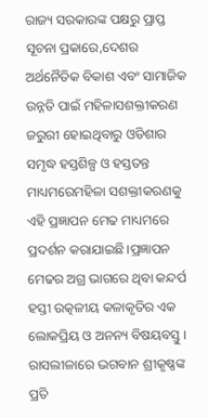ରାଜ୍ୟ ସରକାରଙ୍କ ପକ୍ଷରୁ ପ୍ରାପ୍ତ ସୂଚନା ପ୍ରକାରେ,ଦେଶର ଅର୍ଥନୈତିକ ବିକାଶ ଏବଂ ସାମାଜିକ ଉନ୍ନତି ପାଇଁ ମହିଳାସଶକ୍ତୀକରଣ ଜରୁରୀ ହୋଇଥିବାରୁ ଓଡିଶାର ସମୃଦ୍ଧ ହସ୍ତଶିଳ୍ପ ଓ ହସ୍ତତନ୍ତ ମାଧ୍ୟମରେମହିଳା ସଶକ୍ତୀକରଣକୁ ଏହି ପ୍ରଜ୍ଞାପନ ମେଢ ମାଧ୍ୟମରେ ପ୍ରଦର୍ଶନ କରାଯାଇଛି।ପ୍ରଜ୍ଞାପନ ମେଢର ଅଗ୍ର ଭାଗରେ ଥିବା କନ୍ଦର୍ପ ହସ୍ତୀ ଉତ୍କଳୀୟ କଳାକୃତିର ଏକ ଲୋକପ୍ରିୟ ଓ ଅନନ୍ୟ ବିଷୟବସ୍ତୁ । ରାସଲୀଳାରେ ଭଗବାନ ଶ୍ରୀକୃଷ୍ଣଙ୍କ ପ୍ରତି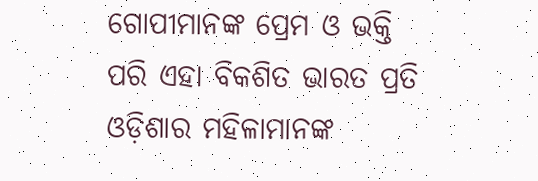ଗୋପୀମାନଙ୍କ ପ୍ରେମ ଓ ଭକ୍ତି ପରି ଏହା ବିକଶିତ ଭାରତ ପ୍ରତି ଓଡ଼ିଶାର ମହିଳାମାନଙ୍କ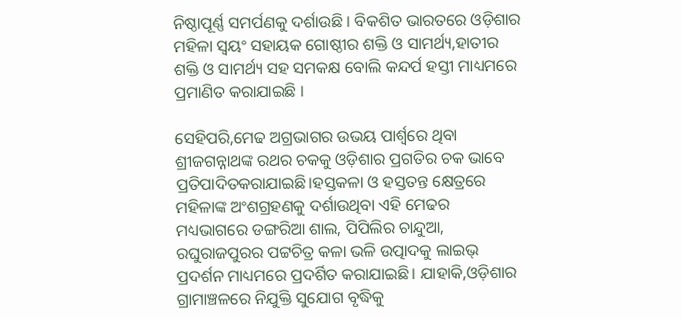ନିଷ୍ଠାପୂର୍ଣ୍ଣ ସମର୍ପଣକୁ ଦର୍ଶାଉଛି । ବିକଶିତ ଭାରତରେ ଓଡ଼ିଶାର ମହିଳା ସ୍ୱୟଂ ସହାୟକ ଗୋଷ୍ଠୀର ଶକ୍ତି ଓ ସାମର୍ଥ୍ୟ,ହାତୀର ଶକ୍ତି ଓ ସାମର୍ଥ୍ୟ ସହ ସମକକ୍ଷ ବୋଲି କନ୍ଦର୍ପ ହସ୍ତୀ ମାଧ୍ୟମରେ ପ୍ରମାଣିତ କରାଯାଇଛି ।

ସେହିପରି,ମେଢ ଅଗ୍ରଭାଗର ଉଭୟ ପାର୍ଶ୍ୱରେ ଥିବା ଶ୍ରୀଜଗନ୍ନାଥଙ୍କ ରଥର ଚକକୁ ଓଡ଼ିଶାର ପ୍ରଗତିର ଚକ ଭାବେ ପ୍ରତିପାଦିତକରାଯାଇଛି।ହସ୍ତକଳା ଓ ହସ୍ତତନ୍ତ କ୍ଷେତ୍ରରେ ମହିଳାଙ୍କ ଅଂଶଗ୍ରହଣକୁ ଦର୍ଶାଉଥିବା ଏହି ମେଢର ମଧ୍ୟଭାଗରେ ଡଙ୍ଗରିଆ ଶାଲ, ପିପିଲିର ଚାନ୍ଦୁଆ, ରଘୁରାଜପୁରର ପଟ୍ଟଚିତ୍ର କଳା ଭଳି ଉତ୍ପାଦକୁ ଲାଇଭ୍ ପ୍ରଦର୍ଶନ ମାଧ୍ୟମରେ ପ୍ରଦର୍ଶିତ କରାଯାଇଛି। ଯାହାକି,ଓଡ଼ିଶାର ଗ୍ରାମାଞ୍ଚଳରେ ନିଯୁକ୍ତି ସୁଯୋଗ ବୃଦ୍ଧିକୁ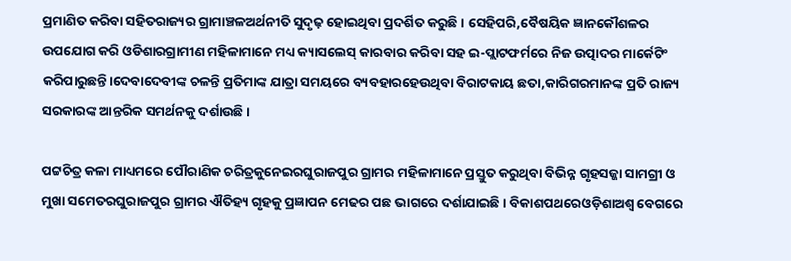ପ୍ରମାଣିତ କରିବା ସହିତରାଜ୍ୟର ଗ୍ରାମାଞ୍ଚଳଅର୍ଥନୀତି ସୁଦୃଢ଼ ହୋଇଥିବା ପ୍ରଦର୍ଶିତ କରୁଛି । ସେହିପରି,ବୈଷୟିକ ଜ୍ଞାନକୌଶଳର ଉପଯୋଗ କରି ଓଡିଶାରଗ୍ରାମୀଣ ମହିଳାମାନେ ମଧ୍ୟ କ୍ୟାସଲେସ୍ କାରବାର କରିବା ସହ ଇ-ପ୍ଲାଟଫର୍ମରେ ନିଜ ଉତ୍ପାଦର ମାର୍କେଟିଂ କରିପାରୁଛନ୍ତି।ଦେବାଦେବୀଙ୍କ ଚଳନ୍ତି ପ୍ରତିମାଙ୍କ ଯାତ୍ରା ସମୟରେ ବ୍ୟବହାରହେଉଥିବା ବିରାଟକାୟ ଛତା,କାରିଗରମାନଙ୍କ ପ୍ରତି ରାଜ୍ୟ ସରକାରଙ୍କ ଆନ୍ତରିକ ସମର୍ଥନକୁ ଦର୍ଶାଉଛି ।

ପଟ୍ଟଚିତ୍ର କଳା ମାଧ୍ୟମରେ ପୌରାଣିକ ଚରିତ୍ରକୁନେଇରଘୁରାଜପୁର ଗ୍ରାମର ମହିଳାମାନେ ପ୍ରସ୍ତୁତ କରୁଥିବା ବିଭିନ୍ନ ଗୃହସଜ୍ଜା ସାମଗ୍ରୀ ଓ ମୁଖା ସମେତରଘୁରାଜପୁର ଗ୍ରାମର ଐତିହ୍ୟ ଗୃହକୁ ପ୍ରଜ୍ଞାପନ ମେଢର ପଛ ଭାଗରେ ଦର୍ଶାଯାଇଛି । ବିକାଶପଥରେଓଡ଼ିଶାଅଶ୍ଵ ବେଗରେ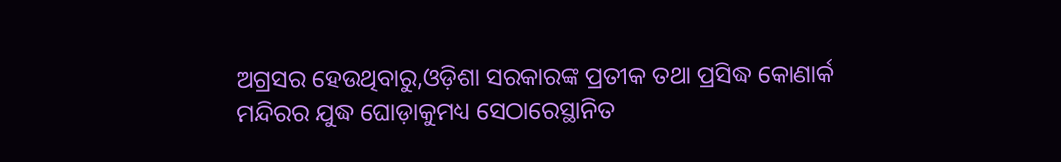ଅଗ୍ରସର ହେଉଥିବାରୁ,ଓଡ଼ିଶା ସରକାରଙ୍କ ପ୍ରତୀକ ତଥା ପ୍ରସିଦ୍ଧ କୋଣାର୍କ ମନ୍ଦିରର ଯୁଦ୍ଧ ଘୋଡ଼ାକୁମଧ୍ୟ ସେଠାରେସ୍ଥାନିତ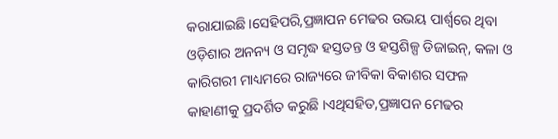କରାଯାଇଛି।ସେହିପରି,ପ୍ରଜ୍ଞାପନ ମେଢର ଉଭୟ ପାର୍ଶ୍ୱରେ ଥିବା ଓଡ଼ିଶାର ଅନନ୍ୟ ଓ ସମୃଦ୍ଧ ହସ୍ତତନ୍ତ ଓ ହସ୍ତଶିଳ୍ପ ଡିଜାଇନ୍, କଳା ଓ କାରିଗରୀ ମାଧ୍ୟମରେ ରାଜ୍ୟରେ ଜୀବିକା ବିକାଶର ସଫଳ କାହାଣୀକୁ ପ୍ରଦର୍ଶିତ କରୁଛି ।ଏଥିସହିତ,ପ୍ରଜ୍ଞାପନ ମେଢର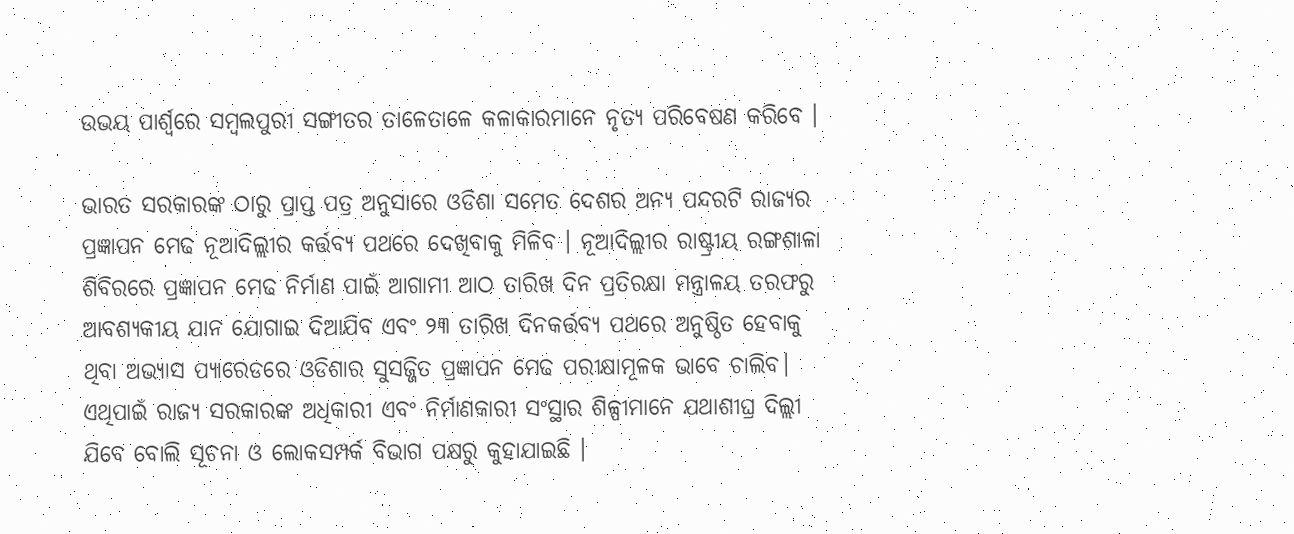ଉଭୟ ପାର୍ଶ୍ୱରେ ସମ୍ବଲପୁରୀ ସଙ୍ଗୀତର ତାଳେତାଳେ କଳାକାରମାନେ ନୃତ୍ୟ ପରିବେଷଣ କରିବେ ।

ଭାରତ ସରକାରଙ୍କ ଠାରୁ ପ୍ରାପ୍ତ ପତ୍ର ଅନୁସାରେ ଓଡିଶା ସମେତ ଦେଶର ଅନ୍ୟ ପନ୍ଦରଟି ରାଜ୍ୟର ପ୍ରଜ୍ଞାପନ ମେଢ ନୂଆଦିଲ୍ଲୀର କର୍ତ୍ତବ୍ୟ ପଥରେ ଦେଖିବାକୁ ମିଳିବ । ନୂଆଦିଲ୍ଲୀର ରାଷ୍ଟ୍ରୀୟ ରଙ୍ଗଶାଳା ଶିବିରରେ ପ୍ରଜ୍ଞାପନ ମେଢ ନିର୍ମାଣ ପାଇଁ ଆଗାମୀ ଆଠ ତାରିଖ ଦିନ ପ୍ରତିରକ୍ଷା ମନ୍ତ୍ରାଳୟ ତରଫରୁ ଆବଶ୍ୟକୀୟ ଯାନ ଯୋଗାଇ ଦିଆଯିବ ଏବଂ ୨୩ ତାରିଖ ଦିନକର୍ତ୍ତବ୍ୟ ପଥରେ ଅନୁଷ୍ଠିତ ହେବାକୁ ଥିବା ଅଭ୍ୟାସ ପ୍ୟାରେଡରେ ଓଡିଶାର ସୁସଜ୍ଜିତ ପ୍ରଜ୍ଞାପନ ମେଢ ପରୀକ୍ଷାମୂଳକ ଭାବେ ଚାଲିବ। ଏଥିପାଇଁ ରାଜ୍ୟ ସରକାରଙ୍କ ଅଧିକାରୀ ଏବଂ ନିର୍ମାଣକାରୀ ସଂସ୍ଥାର ଶିଳ୍ପୀମାନେ ଯଥାଶୀଘ୍ର ଦିଲ୍ଲୀ ଯିବେ ବୋଲି ସୂଚନା ଓ ଲୋକସମ୍ପର୍କ ବିଭାଗ ପକ୍ଷରୁ କୁହାଯାଇଛି ।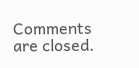Comments are closed.